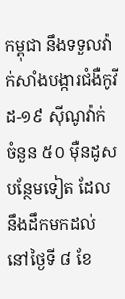កម្ពុជា នឹងទទួលវ៉ាក់សាំងបង្ការជំងឺកូវីដ-១៩ ស៊ីណូវ៉ាក់ ចំនួន ៥០ មុឺនដូស បន្ថែមទៀត ដែលនឹងដឹកមកដល់ នៅថ្ងៃទី ៨ ខែ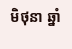មិថុនា ឆ្នាំ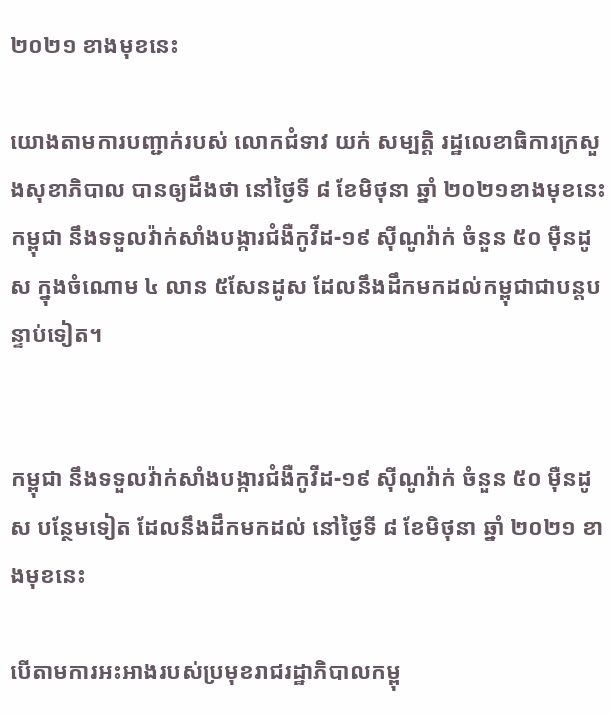២០២១ ខាងមុខនេះ

យោងតាមការបញ្ជាក់របស់ លោកជំទាវ យក់ សម្បត្តិ រដ្ឋលេខាធិការក្រសួងសុខាភិបាល បានឲ្យដឹងថា នៅថ្ងៃទី ៨ ខែមិថុនា ឆ្នាំ ២០២១ខាងមុខនេះ កម្ពុជា នឹងទទួលវ៉ាក់សាំងបង្ការជំងឺកូវីដ-១៩ ស៊ីណូវ៉ាក់ ចំនួន ៥០ មុឺនដូស ក្នុងចំណោម ៤ លាន ៥សែនដូស ដែលនឹងដឹកមកដល់កម្ពុជាជាបន្តបន្ទាប់ទៀត។


កម្ពុជា នឹងទទួលវ៉ាក់សាំងបង្ការជំងឺកូវីដ-១៩ ស៊ីណូវ៉ាក់ ចំនួន ៥០ មុឺនដូស បន្ថែមទៀត ដែលនឹងដឹកមកដល់ នៅថ្ងៃទី ៨ ខែមិថុនា ឆ្នាំ ២០២១ ខាងមុខនេះ

បើតាមការអះអាងរបស់ប្រមុខរាជរដ្ឋាភិបាលកម្ពុ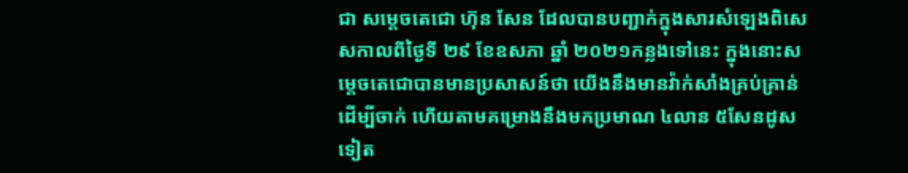ជា សម្តេចតេជោ ហ៊ុន សែន ដែលបានបញ្ជាក់ក្នុងសារសំឡេងពិសេសកាលពីថ្ងៃទី ២៩ ខែឧសភា ឆ្នាំ ២០២១កន្លងទៅនេះ ក្នុងនោះសម្តេចតេជោបានមានប្រសាសន៍ថា យើងនឹងមានវ៉ាក់សាំងគ្រប់គ្រាន់ដើម្បីចាក់ ហើយតាមគម្រោងនឹងមកប្រមាណ ៤លាន ៥សែនដូសទៀត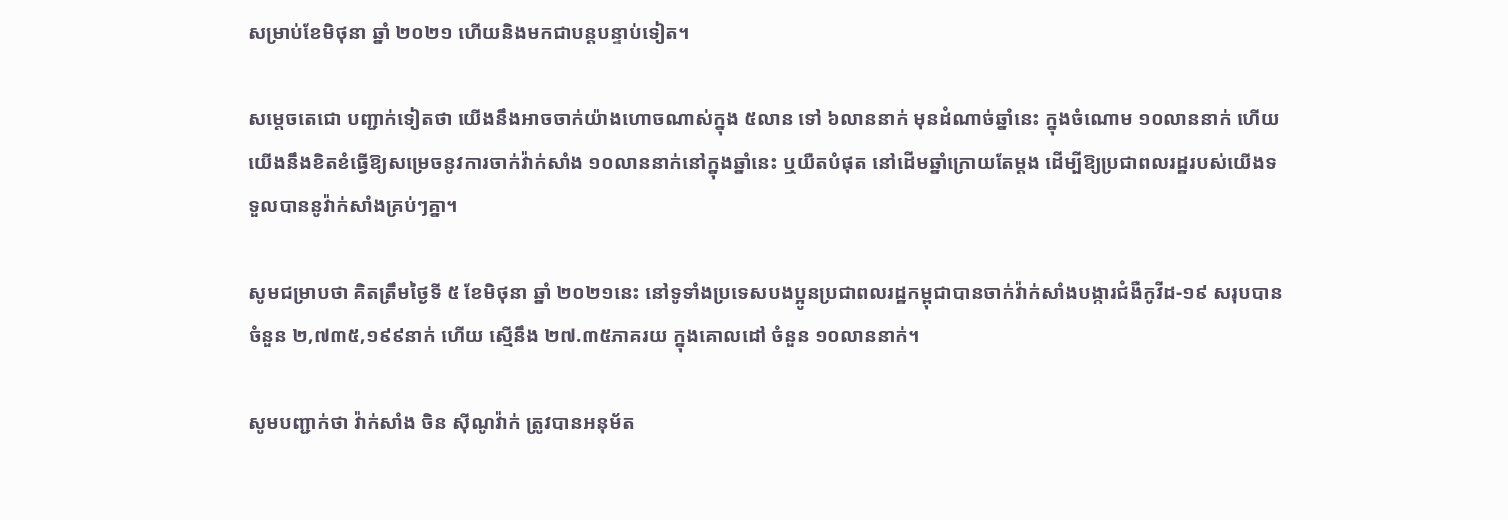សម្រាប់ខែមិថុនា ឆ្នាំ ២០២១ ហើយនិងមកជាបន្តបន្ទាប់ទៀត។

សម្តេចតេជោ បញ្ជាក់ទៀតថា យើងនឹងអាចចាក់យ៉ាងហោចណាស់ក្នុង ៥លាន ទៅ ៦លាននាក់ មុនដំណាច់ឆ្នាំនេះ ក្នុងចំណោម ១០លាននាក់ ហើយយើងនឹងខិតខំធ្វើឱ្យសម្រេចនូវការចាក់វ៉ាក់សាំង ១០លាននាក់នៅក្នុងឆ្នាំនេះ ឬយឺតបំផុត នៅដើមឆ្នាំក្រោយតែម្តង ដើម្បីឱ្យប្រជាពលរដ្ឋរបស់យើងទទួលបាននូវ៉ាក់សាំងគ្រប់ៗគ្នា។

សូមជម្រាបថា គិតត្រឹមថ្ងៃទី ៥ ខែមិថុនា ឆ្នាំ ២០២១នេះ នៅទូទាំងប្រទេសបងប្អូនប្រជាពលរដ្ឋកម្ពុជាបានចាក់វ៉ាក់សាំងបង្ការជំងឺកូវីដ-១៩ សរុបបានចំនួន ២,៧៣៥,១៩៩នាក់ ហើយ ស្មើនឹង ២៧.៣៥ភាគរយ ក្នុងគោលដៅ ចំនួន ១០លាននាក់។

សូមបញ្ជាក់ថា វ៉ាក់សាំង ចិន ស៊ីណូវ៉ាក់ ត្រូវបានអនុម័ត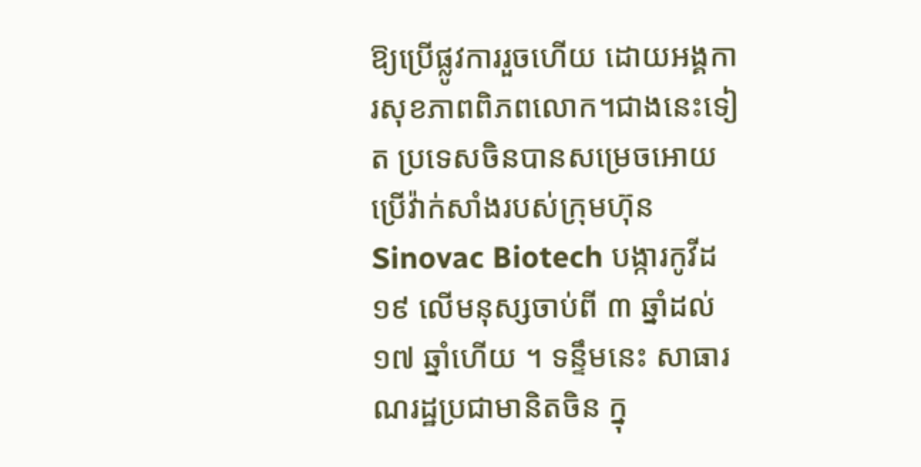ឱ្យប្រើផ្លូវការរួចហើយ ដោយអង្គការសុខភាពពិភពលោក។ជាងនេះទៀត ប្រទេសចិនបានសម្រេចអោយប្រើវ៉ាក់សាំងរបស់ក្រុមហ៊ុន Sinovac Biotech បង្ការកូវីដ១៩ លើមនុស្សចាប់ពី ៣ ឆ្នាំដល់ ១៧ ឆ្នាំហើយ ។ ទន្ទឹមនេះ សាធារណរដ្ឋប្រជាមានិតចិន ក្នុ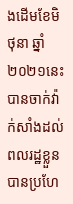ងដើមខែមិថុនា ឆ្នាំ ២០២១នេះ បានចាក់វ៉ាក់សាំងដល់ពលរដ្ឋខ្លួនបានប្រហែ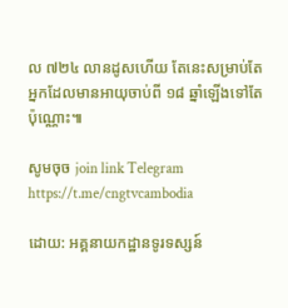ល ៧២៤ លានដូសហើយ តែនេះសម្រាប់តែអ្នកដែលមានអាយុចាប់ពី ១៨ ឆ្នាំឡើងទៅតែប៉ុណ្ណោះ៕

សូមចុច join link Telegram https://t.me/cngtvcambodia

ដោយ: អគ្គនាយកដ្ឋានទូរទស្សន៍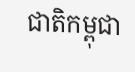ជាតិកម្ពុជា